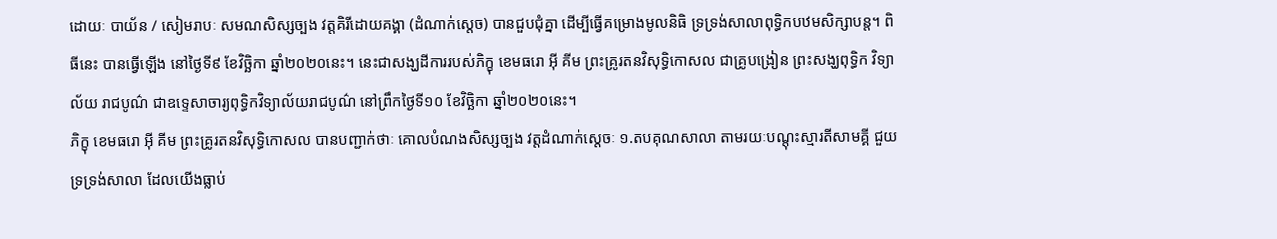ដោយៈ បាយ័ន / សៀមរាបៈ សមណសិស្សច្បង វត្តគិរីដោយគង្គា (ដំណាក់ស្តេច) បានជួបជុំគ្នា ដើម្បីធ្វើគម្រោងមូលនិធិ ទ្រទ្រង់សាលាពុទ្ធិកបឋមសិក្សាបន្ត។ ពិធីនេះ បានធ្វើឡើង នៅថ្ងៃទី៩ ខែវិច្ឆិកា ឆ្នាំ២០២០នេះ។ នេះជាសង្ឃដីការរបស់ភិក្ខុ ខេមធរោ អ៊ី គីម ព្រះគ្រូរតនវិសុទ្ធិកោសល ជាគ្រូបង្រៀន ព្រះសង្ឃពុទ្ធិក វិទ្យាល័យ រាជបូណ៌ ជាឧទ្ទេសាចារ្យពុទ្ធិកវិទ្យាល័យរាជបូណ៌ នៅព្រឹកថ្ងៃទី១០ ខែវិច្ឆិកា ឆ្នាំ២០២០នេះ។
ភិក្ខុ ខេមធរោ អ៊ី គីម ព្រះគ្រូរតនវិសុទ្ធិកោសល បានបញ្ជាក់ថាៈ គោលបំណងសិស្សច្បង វត្តដំណាក់ស្តេចៈ ១.តបគុណសាលា តាមរយៈបណ្តុះស្មារតីសាមគ្គី ជួយទ្រទ្រង់សាលា ដែលយើងធ្លាប់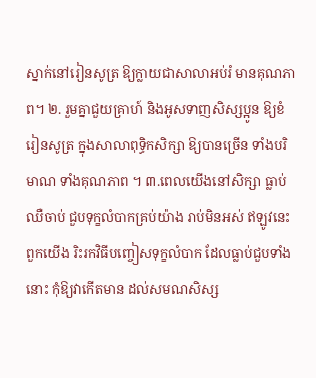ស្នាក់នៅរៀនសូត្រ ឱ្យក្លាយជាសាលាអប់រំ មានគុណភាព។ ២. រួមគ្នាជួយគ្រាហ៍ និងអូសទាញសិស្សប្អូន ឱ្យខំរៀនសូត្រ ក្នុងសាលាពុទ្ធិកសិក្សា ឱ្យបានច្រើន ទាំងបរិមាណ ទាំងគុណភាព ។ ៣.ពេលយើងនៅសិក្សា ធ្លាប់ឈឺចាប់ ជួបទុក្ខលំបាកគ្រប់យ៉ាង រាប់មិនអស់ ឥឡូវនេះ ពួកយើង រិះរកវិធីបញ្ចៀសទុក្ខលំបាក ដែលធ្លាប់ជួបទាំងនោះ កុំឱ្យវាកើតមាន ដល់សមណសិស្ស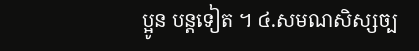ប្អូន បន្តទៀត ។ ៤.សមណសិស្សច្ប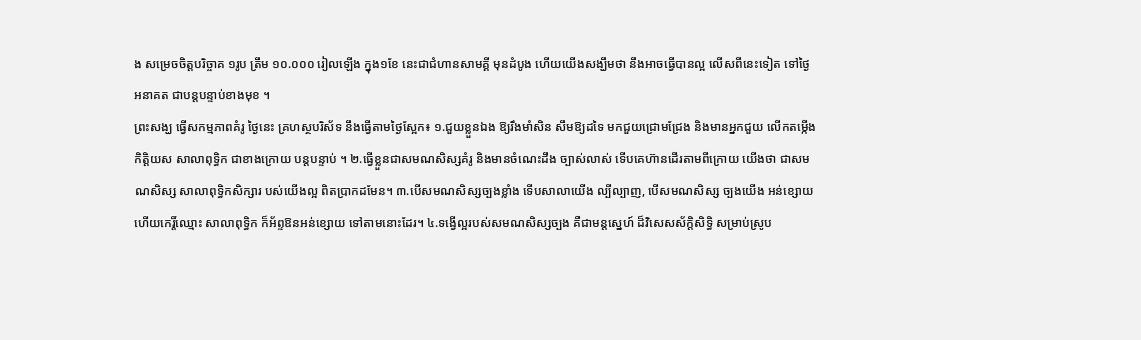ង សម្រេចចិត្តបរិច្ចាគ ១រូប ត្រឹម ១០.០០០ រៀលឡើង ក្នុង១ខែ នេះជាជំហានសាមគ្គី មុនដំបូង ហើយយើងសង្ឃឹមថា នឹងអាចធ្វើបានល្អ លើសពីនេះទៀត ទៅថ្ងៃអនាគត ជាបន្តបន្ទាប់ខាងមុខ ។
ព្រះសង្ឃ ធ្វើសកម្មភាពគំរូ ថ្ងៃនេះ គ្រហស្ថបរិស័ទ នឹងធ្វើតាមថ្ងៃស្អែក៖ ១.ជួយខ្លួនឯង ឱ្យរឹងមាំសិន សឹមឱ្យដទៃ មកជួយជ្រោមជ្រែង និងមានអ្នកជួយ លើកតម្កើងកិត្តិយស សាលាពុទ្ធិក ជាខាងក្រោយ បន្តបន្ទាប់ ។ ២.ធ្វើខ្លួនជាសមណសិស្សគំរូ និងមានចំណេះដឹង ច្បាស់លាស់ ទើបគេហ៊ានដើរតាមពីក្រោយ យើងថា ជាសមណសិស្ស សាលាពុទ្ធិកសិក្សារ បស់យើងល្អ ពិតប្រាកដមែន។ ៣.បើសមណសិស្សច្បងខ្លាំង ទើបសាលាយើង ល្បីល្បាញ, បើសមណសិស្ស ច្បងយើង អន់ខ្សោយ ហើយកេរ្តិ៍ឈ្មោះ សាលាពុទ្ធិក ក៏អ័ព្ទឱនអន់ខ្សោយ ទៅតាមនោះដែរ។ ៤.ទង្វើល្អរបស់សមណសិស្សច្បង គឺជាមន្តស្នេហ៍ ដ៏វិសេសស័ក្តិសិទ្ធិ សម្រាប់ស្រូប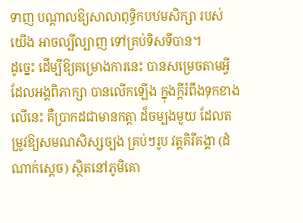ទាញ បណ្តាលឱ្យសាលាពុទ្ធិកបឋមសិក្សា របស់យើង អាចល្បីល្បាញ ទៅគ្រប់ទិសទីបាន។
ដូច្នេះ ដើម្បីឱ្យគម្រោងការនេះ បានសម្រេចតាមអ្វី ដែលអង្គពិភាក្សា បានលើកឡើង ក្នុងក្តីរំពឹងទុកខាងលើនេះ គឺប្រាកដជាមានកត្តា ដ៏ចម្បងមួយ ដែលតម្រូវឱ្យសមណសិស្សច្បង គ្រប់ៗរូប វត្តគិរីគង្គា (ដំណាក់ស្តេច) ស្ថិតនៅភូមិគោ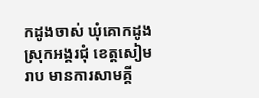កដូងចាស់ ឃុំគោកដូង ស្រុកអង្គរជុំ ខេត្តសៀមរាប មានការសាមគ្គី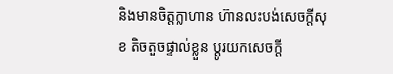និងមានចិត្តក្លាហាន ហ៊ានលះបង់សេចក្តីសុខ តិចតួចផ្ទាល់ខ្លួន ប្តូរយកសេចក្តី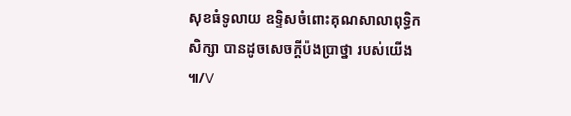សុខធំទូលាយ ឧទ្ទិសចំពោះគុណសាលាពុទ្ធិកសិក្សា បានដូចសេចក្តីប៉ងប្រាថ្នា របស់យើង ៕/V